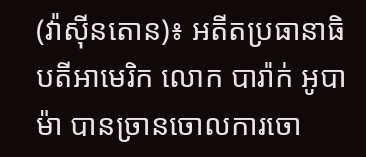(វ៉ាស៊ីនតោន)៖ អតីតប្រធានាធិបតីអាមេរិក លោក បារ៉ាក់ អូបាម៉ា បានច្រានចោលការចោ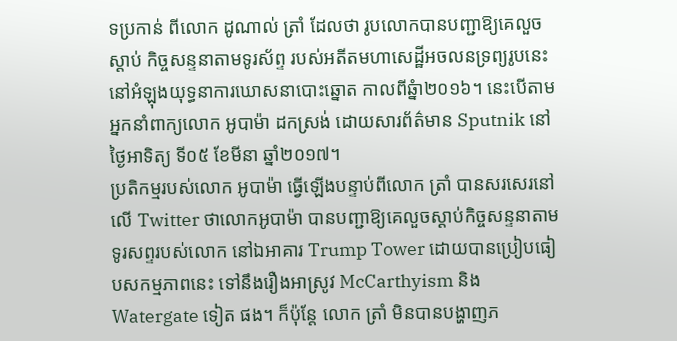ទប្រកាន់ ពីលោក ដូណាល់ ត្រាំ ដែលថា រូបលោកបានបញ្ជាឱ្យគេលួចស្ដាប់ កិច្ចសន្ទនាតាមទូរស័ព្ទ របស់អតីតមហាសេដ្ឋីអចលនទ្រព្យរូបនេះ នៅអំឡុងយុទ្ធនាការឃោសនាបោះឆ្នោត កាលពីឆ្នំា២០១៦។ នេះបើតាមអ្នកនាំពាក្យលោក អូបាម៉ា ដកស្រង់ ដោយសារព័ត៌មាន Sputnik នៅថ្ងៃអាទិត្យ ទី០៥ ខែមីនា ឆ្នាំ២០១៧។
ប្រតិកម្មរបស់លោក អូបាម៉ា ធ្វើឡើងបន្ទាប់ពីលោក ត្រាំ បានសរសេរនៅលើ Twitter ថាលោកអូបាម៉ា បានបញ្ជាឱ្យគេលួចស្ដាប់កិច្ចសន្ទនាតាម ទូរសព្ទរបស់លោក នៅឯអាគារ Trump Tower ដោយបានប្រៀបធៀបសកម្មភាពនេះ ទៅនឹងរឿងអាស្រូវ McCarthyism និង Watergate ទៀត ផង។ ក៏ប៉ុន្តែ លោក ត្រាំ មិនបានបង្ហាញភ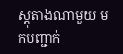ស្ដុតាងណាមួយ មកបញ្ជាក់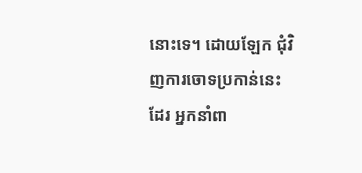នោះទេ។ ដោយឡែក ជុំវិញការចោទប្រកាន់នេះដែរ អ្នកនាំពា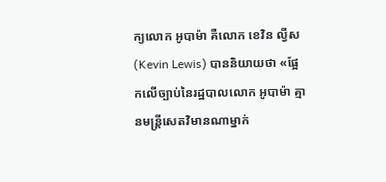ក្យលោក អូបាម៉ា គឺលោក ខេវិន ល្វីស (Kevin Lewis) បាននិយាយថា «ផ្អែកលើច្បាប់នៃរដ្ឋបាលលោក អូបាម៉ា គ្មានមន្ត្រីសេតវិមានណាម្នាក់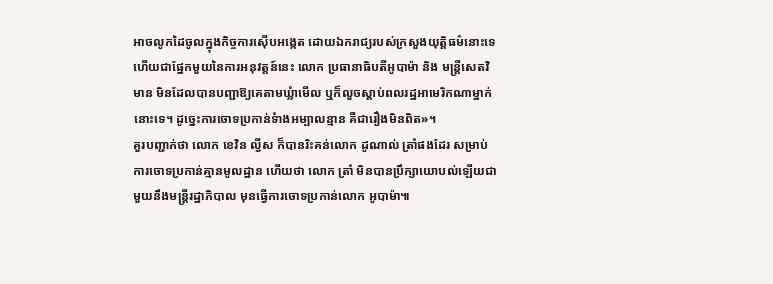អាចលូកដៃចូលក្នុងកិច្ចការស៊ើបអង្កេត ដោយឯករាជ្យរបស់ក្រសួងយុត្តិធម៌នោះទេ ហើយជាផ្នែកមួយនៃការអនុវត្តន៍នេះ លោក ប្រធានាធិបតីអូបាម៉ា និង មន្ត្រីសេតវិមាន មិនដែលបានបញ្ជាឱ្យគេតាមឃ្លំាមើល ឬក៏លួចស្ដាប់ពលរដ្ឋអាមេរិកណាម្នាក់នោះទេ។ ដូច្នេះការចោទប្រកាន់ទំាងអម្បាលន្មាន គឺជារឿងមិនពិត»។
គួរបញ្ជាក់ថា លោក ខេវិន ល្វីស ក៏បានរិះគន់លោក ដូណាល់ ត្រាំផងដែរ សម្រាប់ការចោទប្រកាន់គ្មានមូលដ្ឋាន ហើយថា លោក ត្រាំ មិនបានប្រឹក្សាយោបល់ឡើយជាមួយនឹងមន្ត្រីរដ្ឋាភិបាល មុនធ្វើការចោទប្រកាន់លោក អូបាម៉ា៕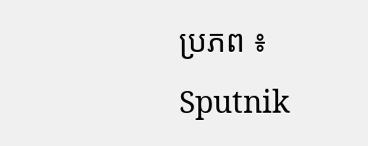ប្រភព ៖ Sputnik